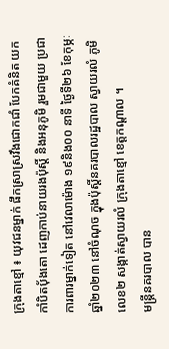ក្រុងតាខ្មៅ ៖ យុវជនម្នាក់ ផឹកស្រាស្រវឹងជោកជាំ បែកគំនិត យកកាំបិតប៉័ងតោ ដេញកាប់នាយរងប៉ុស្តិ៍ និងអនុភូមិ រួមជាមួយ ប្រជាការពារម្នាក់ទៀត នៅវេលាម៉ោង ១៩និង០០ នាទី ថ្ងៃទី២៦ ខែកុម្ភៈ ឆ្នាំ២០២៣ នៅចំណុច ក្នុងប៉ុស្តិ៍នគរបាលរដ្ឋបាល ស្វាយរលំ ភូមិលេខ២ សង្កាត់ស្វាយរលំ ក្រុងតាខ្មៅ ខេត្តកណ្តាល ។
មន្ត្រីនគរបាល បាន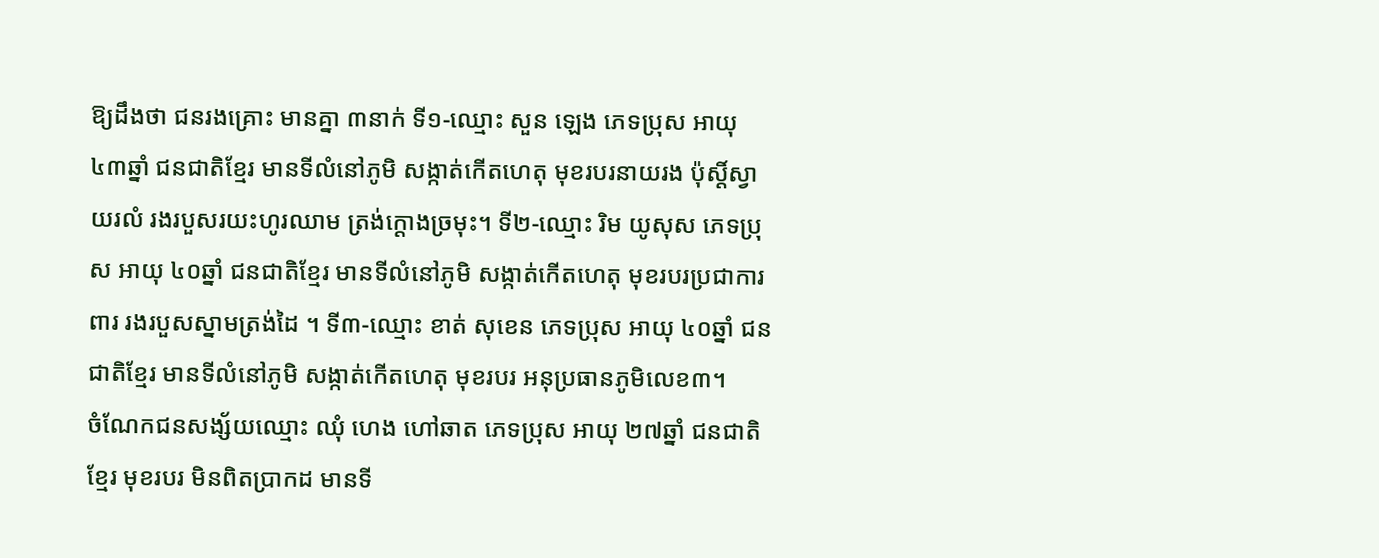ឱ្យដឹងថា ជនរងគ្រោះ មានគ្នា ៣នាក់ ទី១-ឈ្មោះ សួន ឡេង ភេទប្រុស អាយុ ៤៣ឆ្នាំ ជនជាតិខ្មែរ មានទីលំនៅភូមិ សង្កាត់កើតហេតុ មុខរបរនាយរង ប៉ុស្តិ៍ស្វាយរលំ រងរបួសរយះហូរឈាម ត្រង់ក្តោងច្រមុះ។ ទី២-ឈ្មោះ រិម យូសុស ភេទប្រុស អាយុ ៤០ឆ្នាំ ជនជាតិខ្មែរ មានទីលំនៅភូមិ សង្កាត់កើតហេតុ មុខរបរប្រជាការពារ រងរបួសស្នាមត្រង់ដៃ ។ ទី៣-ឈ្មោះ ខាត់ សុខេន ភេទប្រុស អាយុ ៤០ឆ្នាំ ជនជាតិខ្មែរ មានទីលំនៅភូមិ សង្កាត់កើតហេតុ មុខរបរ អនុប្រធានភូមិលេខ៣។
ចំណែកជនសង្ស័យឈ្មោះ ឈុំ ហេង ហៅឆាត ភេទប្រុស អាយុ ២៧ឆ្នាំ ជនជាតិខ្មែរ មុខរបរ មិនពិតប្រាកដ មានទី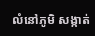លំនៅភូមិ សង្កាត់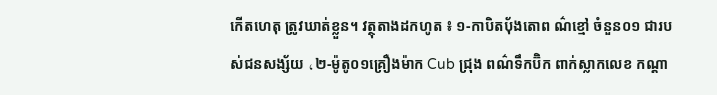កើតហេតុ ត្រូវឃាត់ខ្លួន។ វត្ថុតាងដកហូត ៖ ១-កាបិតប៉័ងតោព ណ៌ខ្មៅ ចំនួន០១ ជារបស់ជនសង្ស័យ ،២-ម៉ូតូ០១គ្រឿងម៉ាក Cub ជ្រុង ពណ៌ទឹកប៊ិក ពាក់ស្លាកលេខ កណ្តា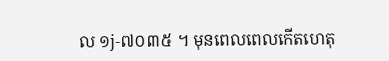ល ១j-៧០៣៥ ។ មុនពេលពេលកើតហេតុ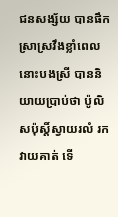ជនសង្ស័យ បានផឹកស្រាស្រវឹងខ្លាំពេលនោះបងស្រី បាននិយាយប្រាប់ថា ប៉ូលិសប៉ុស្តិ៍ស្វាយរលំ រកវាយគាត់ ទើ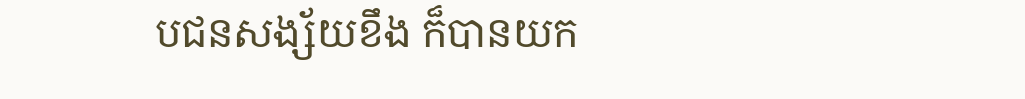បជនសង្ស័យខឹង ក៏បានយក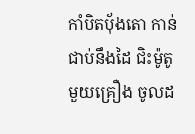កាំបិតប៉័ងតោ កាន់ជាប់នឹងដៃ ជិះម៉ូតូមួយគ្រឿង ចូលដ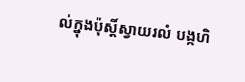ល់ក្នុងប៉ុស្តិ៍ស្វាយរលំ បង្កហិ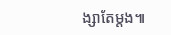ង្សាតែម្តង៕